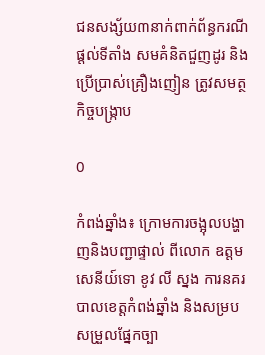ជនសង្ស័យ៣នាក់ពាក់ព័ន្ធករណីផ្តល់ទីតាំង សមគំនិតជួញដូរ និងប្រើប្រាស់គ្រឿងញៀន ត្រូវសមត្ថកិច្ចបង្ក្រាប

0

កំពង់ឆ្នាំង៖ ក្រោមការចង្អុលបង្ហាញនិងបញ្ជាផ្ទាល់ ពីលោក ឧត្តមសេនីយ៍ទោ ខូវ លី ស្នង ការនគរបាលខេត្តកំពង់ឆ្នាំង និងសម្រប សម្រួលផ្នែកច្បា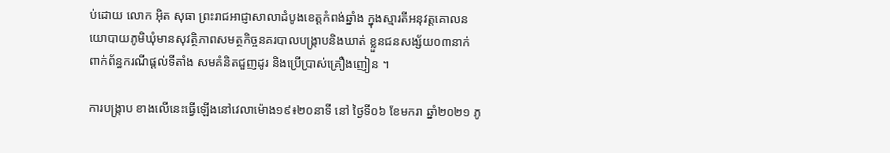ប់ដោយ លោក អុិត សុធា ព្រះរាជអាជ្ញាសាលាដំបូងខេត្តកំពង់ឆ្នាំង ក្នុងស្មារតីអនុវត្តគោលនយោបាយភូមិឃុំមានសុវត្ថិភាពសមត្ថកិច្ចនគរបាលបង្ក្រាបនិងឃាត់ ខ្លួនជនសង្ស័យ០៣នាក់ ពាក់ព័ន្ធករណីផ្តល់ទីតាំង សមគំនិតជួញដូរ និងប្រើប្រាស់គ្រឿងញៀន ។

ការបង្ក្រាប ខាងលើនេះធ្វើឡើងនៅវេលាម៉ោង១៩៖២០នាទី នៅ ថ្ងៃទី០៦ ខែមករា ឆ្នាំ២០២១ ភូ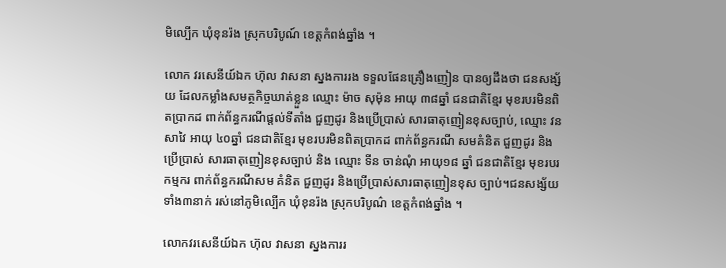មិល្បើក ឃុំខុនរ៉ង ស្រុកបរិបូណ៍ ខេត្តកំពង់ឆ្នាំង ។

លោក វរសេនីយ៍ឯក ហ៊ុល វាសនា ស្នងការរង ទទួលផែនគ្រឿងញៀន បានឲ្យដឹងថា ជនសង្ស័យ ដែលកម្លាំងសមត្ថកិច្ចឃាត់ខ្លួន ឈ្មោះ ម៉ាច សុម៉ុន អាយុ ៣៨ឆ្នាំ ជនជាតិខ្មែរ មុខរបរមិនពិតប្រាកដ ពាក់ព័ន្ធករណីផ្តល់ទីតាំង ជួញដូរ និងប្រើប្រាស់ សារធាតុញៀនខុសច្បាប់, ឈ្មោះ វន សាវៃ អាយុ ៤០ឆ្នាំ ជនជាតិខ្មែរ មុខរបរមិនពិតប្រាកដ ពាក់ព័ន្ធករណី សមគំនិត ជួញដូរ និងប្រើប្រាស់ សារធាតុញៀនខុសច្បាប់ និង ឈ្មោះ ទីន ចាន់ណុំ អាយុ១៨ ឆ្នាំ ជនជាតិខ្មែរ មុខរបរកម្មករ ពាក់ព័ន្ធករណីសម គំនិត ជួញដូរ និងប្រើប្រាស់សារធាតុញៀនខុស ច្បាប់។ជនសង្ស័យទាំង៣នាក់ រស់នៅភូមិល្បើក ឃុំខុនរ៉ង ស្រុកបរិបូណ៌ ខេត្តកំពង់ឆ្នាំង ។

លោកវរសេនីយ៍ឯក ហ៊ុល វាសនា ស្នងការរ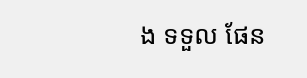ង ទទួល ផែន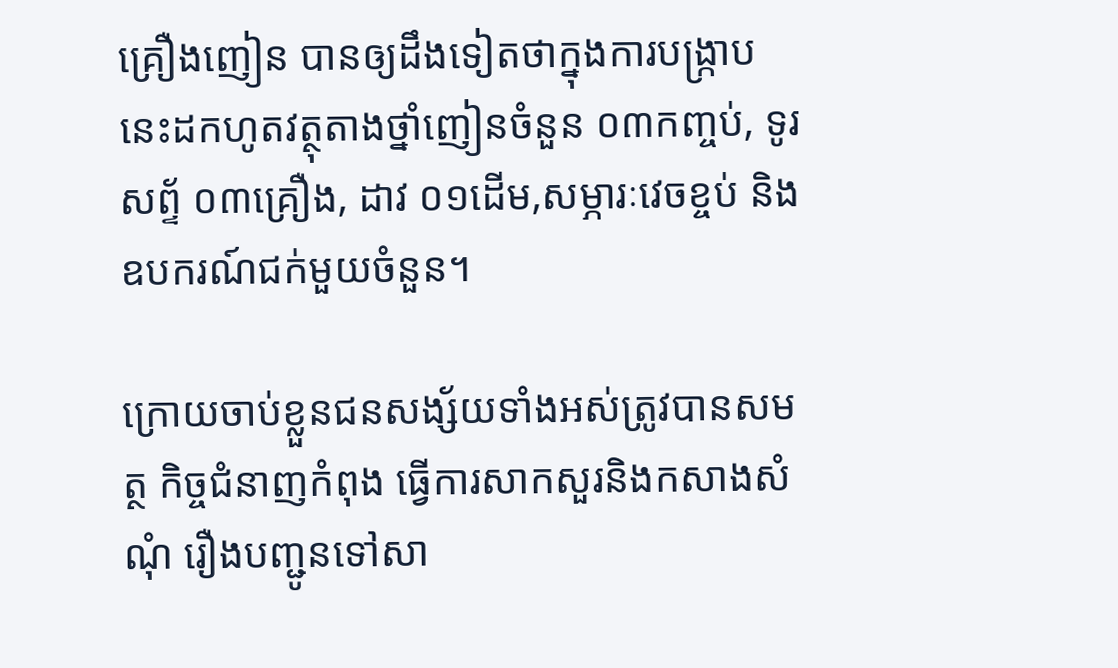គ្រឿងញៀន បានឲ្យដឹងទៀតថាក្នុងការបង្ក្រាបនេះដកហូតវត្ថុតាងថ្នាំញៀនចំនួន ០៣កញ្ចប់, ទូរសព្ទ័ ០៣គ្រឿង, ដាវ ០១ដើម,សម្ភារៈវេចខ្ចប់ និងឧបករណ៍ជក់មួយចំនួន។

ក្រោយចាប់ខ្លួនជនសង្ស័យទាំងអស់ត្រូវបានសមត្ថ កិច្ចជំនាញកំពុង ធ្វើការសាកសួរនិងកសាងសំណុំ រឿងបញ្ជូនទៅសា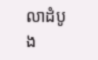លាដំបូង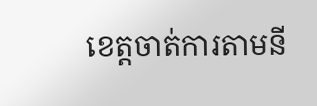ខេត្តចាត់ការតាមនី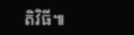តិវិធី៕